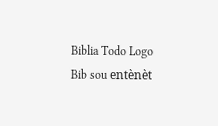Biblia Todo Logo
Bib sou entènèt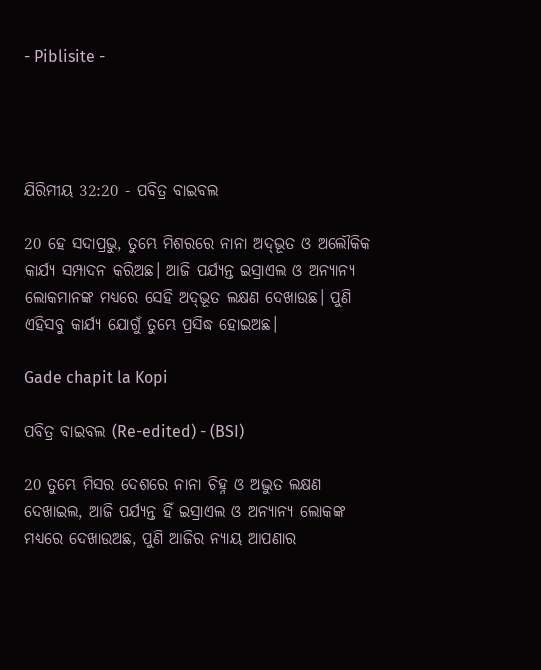- Piblisite -




ଯିରିମୀୟ 32:20 - ପବିତ୍ର ବାଇବଲ

20 ହେ ସଦାପ୍ରଭୁ, ତୁମ୍ଭେ ମିଶରରେ ନାନା ଅ‌‌ଦ୍‌‌ଭୂତ ଓ ଅଲୌକିକ କାର୍ଯ୍ୟ ସମ୍ପାଦନ କରିଅଛ। ଆଜି ପର୍ଯ୍ୟନ୍ତ ଇସ୍ରାଏଲ ଓ ଅନ୍ୟାନ୍ୟ ଲୋକମାନଙ୍କ ମଧ୍ୟରେ ସେହି ଅ‌‌ଦ୍‌‌ଭୂତ ଲକ୍ଷଣ ଦେଖାଉଛ। ପୁଣି ଏହିସବୁ କାର୍ଯ୍ୟ ଯୋଗୁଁ ତୁମ୍ଭେ ପ୍ରସିଦ୍ଧ ହୋଇଅଛ।

Gade chapit la Kopi

ପବିତ୍ର ବାଇବଲ (Re-edited) - (BSI)

20 ତୁମ୍ଭେ ମିସର ଦେଶରେ ନାନା ଚିହ୍ନ ଓ ଅଦ୍ଭୁତ ଲକ୍ଷଣ ଦେଖାଇଲ, ଆଜି ପର୍ଯ୍ୟନ୍ତ ହିଁ ଇସ୍ରାଏଲ ଓ ଅନ୍ୟାନ୍ୟ ଲୋକଙ୍କ ମଧ୍ୟରେ ଦେଖାଉଅଛ, ପୁଣି ଆଜିର ନ୍ୟାୟ ଆପଣାର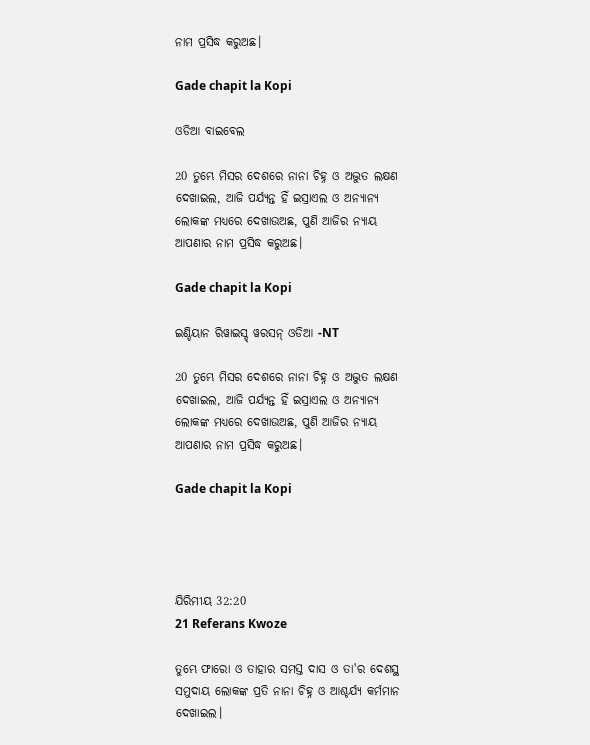ନାମ ପ୍ରସିଦ୍ଧ କରୁଅଛ।

Gade chapit la Kopi

ଓଡିଆ ବାଇବେଲ

20 ତୁମ୍ଭେ ମିସର ଦେଶରେ ନାନା ଚିହ୍ନ ଓ ଅଦ୍ଭୁତ ଲକ୍ଷଣ ଦେଖାଇଲ, ଆଜି ପର୍ଯ୍ୟନ୍ତ ହିଁ ଇସ୍ରାଏଲ ଓ ଅନ୍ୟାନ୍ୟ ଲୋକଙ୍କ ମଧ୍ୟରେ ଦେଖାଉଅଛ, ପୁଣି ଆଜିର ନ୍ୟାୟ ଆପଣାର ନାମ ପ୍ରସିଦ୍ଧ କରୁଅଛ।

Gade chapit la Kopi

ଇଣ୍ଡିୟାନ ରିୱାଇସ୍ଡ୍ ୱରସନ୍ ଓଡିଆ -NT

20 ତୁମ୍ଭେ ମିସର ଦେଶରେ ନାନା ଚିହ୍ନ ଓ ଅଦ୍ଭୁତ ଲକ୍ଷଣ ଦେଖାଇଲ, ଆଜି ପର୍ଯ୍ୟନ୍ତ ହିଁ ଇସ୍ରାଏଲ ଓ ଅନ୍ୟାନ୍ୟ ଲୋକଙ୍କ ମଧ୍ୟରେ ଦେଖାଉଅଛ, ପୁଣି ଆଜିର ନ୍ୟାୟ ଆପଣାର ନାମ ପ୍ରସିଦ୍ଧ କରୁଅଛ।

Gade chapit la Kopi




ଯିରିମୀୟ 32:20
21 Referans Kwoze

ତୁମ୍ଭେ ଫାରୋ ଓ ତାହାର ସମସ୍ତ ଦାସ ଓ ତା'ର ଦେଶସ୍ଥ ସମୁଦାୟ ଲୋକଙ୍କ ପ୍ରତି ନାନା ଚିହ୍ନ ଓ ଆଶ୍ଚର୍ଯ୍ୟ କର୍ମମାନ ଦେଖାଇଲ।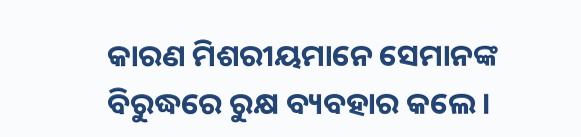କାରଣ ମିଶରୀୟମାନେ ସେମାନଙ୍କ ବିରୁଦ୍ଧରେ ରୁକ୍ଷ ବ୍ୟବହାର କଲେ।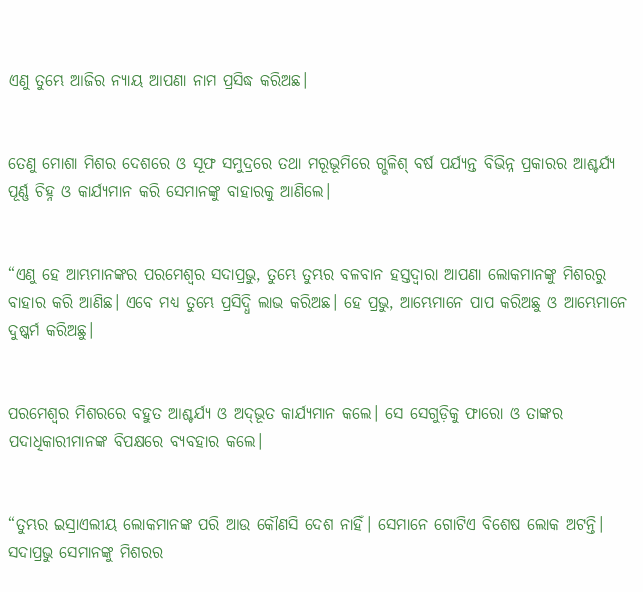ଏଣୁ ତୁମ୍ଭେ ଆଜିର ନ୍ୟାୟ ଆପଣା ନାମ ପ୍ରସିଦ୍ଧ କରିଅଛ।


ତେଣୁ ମୋଶା ମିଶର ଦେଶରେ ଓ ସୂଫ ସମୁଦ୍ରରେ ତଥା ମରୂଭୂମିରେ ଗ୍ଭଳିଶ୍ ବର୍ଷ ପର୍ଯ୍ୟନ୍ତ ବିଭିନ୍ନ ପ୍ରକାରର ଆଶ୍ଚର୍ଯ୍ୟ ପୂର୍ଣ୍ଣ ଚିହ୍ନ ଓ କାର୍ଯ୍ୟମାନ କରି ସେମାନଙ୍କୁ ବାହାରକୁ ଆଣିଲେ।


“ଏଣୁ ହେ ଆମ୍ଭମାନଙ୍କର ପରମେଶ୍ୱର ସଦାପ୍ରଭୁ, ତୁମ୍ଭେ ତୁମ୍ଭର ବଳବାନ ହସ୍ତଦ୍ୱାରା ଆପଣା ଲୋକମାନଙ୍କୁ ମିଶରରୁ ବାହାର କରି ଆଣିଛ। ଏବେ ମଧ୍ୟ ତୁମ୍ଭେ ପ୍ରସିଦ୍ଧି ଲାଭ କରିଅଛ। ହେ ପ୍ରଭୁ, ଆମ୍ଭେମାନେ ପାପ କରିଅଛୁ ଓ ଆମ୍ଭେମାନେ ଦୁଷ୍କର୍ମ କରିଅଛୁ।


ପରମେଶ୍ୱର ମିଶରରେ ବହୁତ ଆଶ୍ଚର୍ଯ୍ୟ ଓ ଅ‌ଦ୍‌ଭୂତ କାର୍ଯ୍ୟମାନ କଲେ। ସେ ସେଗୁଡ଼ିକୁ ଫାରୋ ଓ ତାଙ୍କର ପଦାଧିକାରୀମାନଙ୍କ ବିପକ୍ଷରେ ବ୍ୟବହାର କଲେ।


“ତୁମ୍ଭର ଇସ୍ରାଏଲୀୟ ଲୋକମାନଙ୍କ ପରି ଆଉ କୌଣସି ଦେଶ ନାହିଁ। ସେମାନେ ଗୋଟିଏ ବିଶେଷ ଲୋକ ଅଟନ୍ତି। ସଦାପ୍ରଭୁ ସେମାନଙ୍କୁ ମିଶରର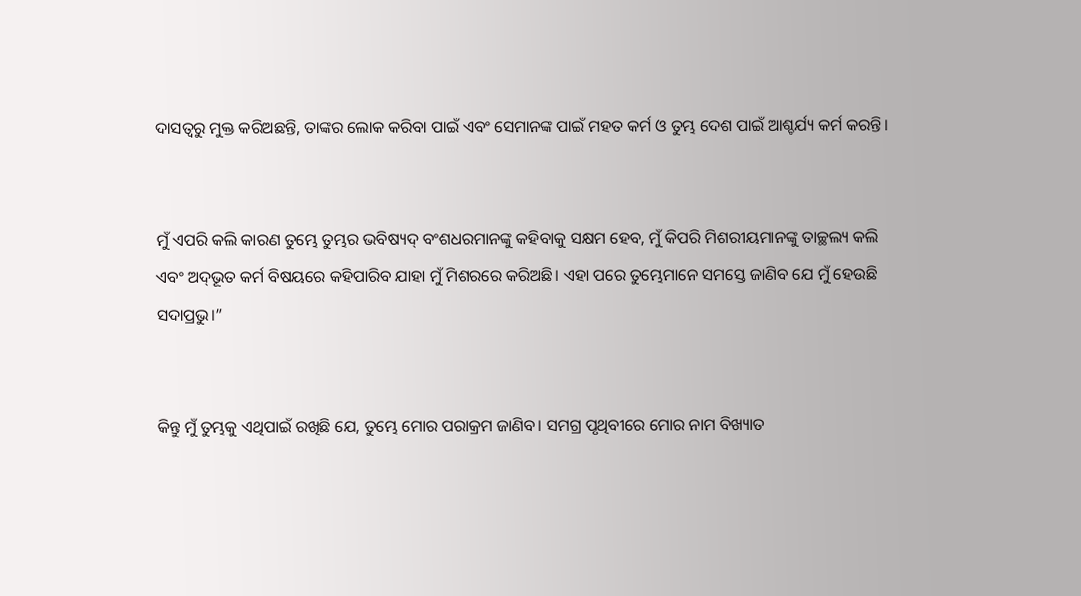ଦାସତ୍ୱରୁ ମୁକ୍ତ କରିଅଛନ୍ତି, ତାଙ୍କର ଲୋକ କରିବା ପାଇଁ ଏବଂ ସେମାନଙ୍କ ପାଇଁ ମହତ କର୍ମ ଓ ତୁମ୍ଭ ଦେଶ ପାଇଁ ଆଶ୍ଚର୍ଯ୍ୟ କର୍ମ କରନ୍ତି।


ମୁଁ ଏପରି କଲି କାରଣ ତୁମ୍ଭେ ତୁମ୍ଭର ଭବିଷ୍ୟଦ୍ ବଂଶଧରମାନଙ୍କୁ କହିବାକୁ ସକ୍ଷମ ହେବ, ମୁଁ କିପରି ମିଶରୀୟମାନଙ୍କୁ ତାଚ୍ଛଲ୍ୟ କଲି ଏବଂ ଅ‌ଦ୍‌ଭୂତ କର୍ମ ବିଷୟରେ କହିପାରିବ ଯାହା ମୁଁ ମିଶରରେ କରିଅଛି। ଏହା ପରେ ତୁମ୍ଭେମାନେ ସମସ୍ତେ ଜାଣିବ ଯେ ମୁଁ ହେଉଛି ସଦାପ୍ରଭୁ।”


କିନ୍ତୁ ମୁଁ ତୁମ୍ଭକୁ ଏଥିପାଇଁ ରଖିଛି ଯେ, ତୁମ୍ଭେ ମୋର ପରାକ୍ରମ ଜାଣିବ। ସମଗ୍ର ପୃଥିବୀରେ ମୋର ନାମ ବିଖ୍ୟାତ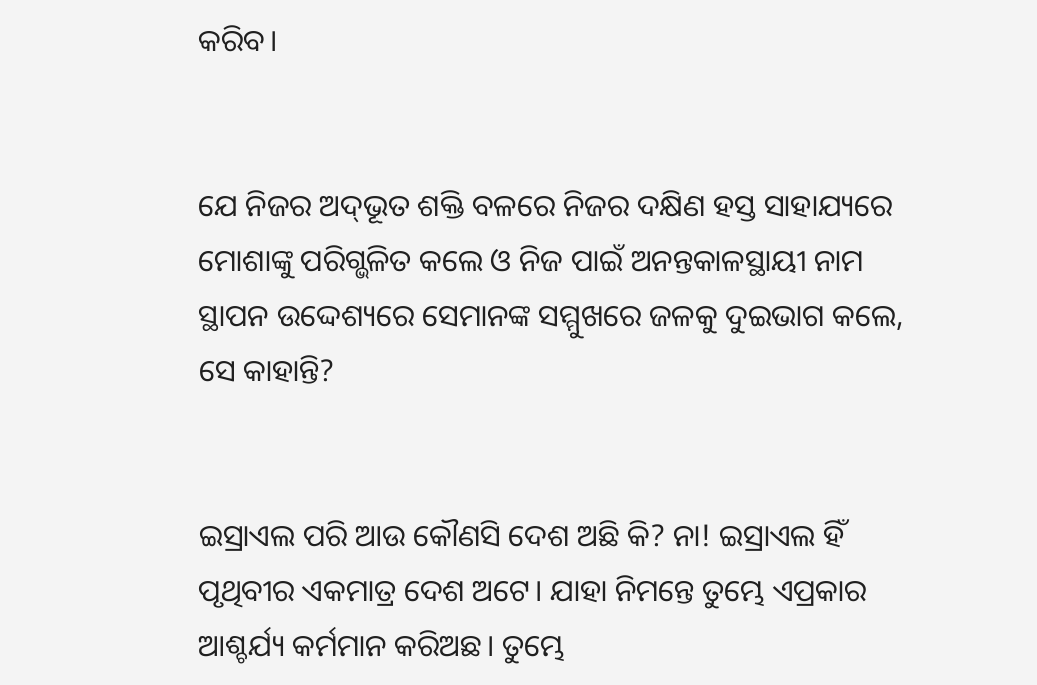କରିବ।


ଯେ ନିଜର ଅ‌‌ଦ୍‌‌ଭୂତ ଶକ୍ତି ବଳରେ ନିଜର ଦକ୍ଷିଣ ହସ୍ତ ସାହାଯ୍ୟରେ ମୋଶାଙ୍କୁ ପରିଗ୍ଭଳିତ କଲେ ଓ ନିଜ ପାଇଁ ଅନନ୍ତକାଳସ୍ଥାୟୀ ନାମ ସ୍ଥାପନ ଉଦ୍ଦେଶ୍ୟରେ ସେମାନଙ୍କ ସମ୍ମୁଖରେ ଜଳକୁ ଦୁଇଭାଗ କଲେ, ସେ କାହାନ୍ତି?


ଇସ୍ରାଏଲ ପରି ଆଉ କୌଣସି ଦେଶ ଅଛି କି? ନା! ଇସ୍ରାଏଲ ହିଁ ପୃଥିବୀର ଏକମାତ୍ର ଦେଶ ଅଟେ। ଯାହା ନିମନ୍ତେ ତୁମ୍ଭେ ଏପ୍ରକାର ଆଶ୍ଚର୍ଯ୍ୟ କର୍ମମାନ କରିଅଛ। ତୁମ୍ଭେ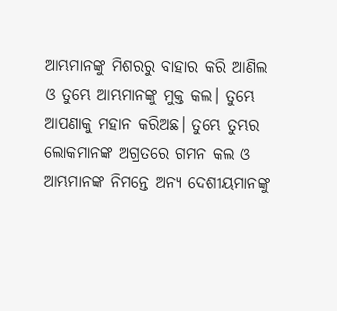ଆମ୍ଭମାନଙ୍କୁ ମିଶରରୁ ବାହାର କରି ଆଣିଲ ଓ ତୁମ୍ଭେ ଆମ୍ଭମାନଙ୍କୁ ମୁକ୍ତ କଲ। ତୁମ୍ଭେ ଆପଣାକୁ ମହାନ କରିଅଛ। ତୁମ୍ଭେ ତୁମ୍ଭର ଲୋକମାନଙ୍କ ଅଗ୍ରତରେ ଗମନ କଲ ଓ ଆମ୍ଭମାନଙ୍କ ନିମନ୍ତେ ଅନ୍ୟ ଦେଶୀୟମାନଙ୍କୁ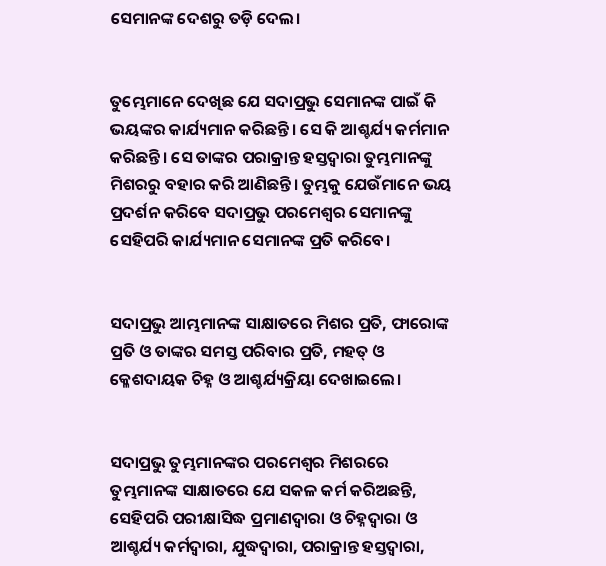ସେମାନଙ୍କ ଦେଶରୁ ତଡ଼ି ଦେଲ।


ତୁମ୍ଭେମାନେ ଦେଖିଛ ଯେ ସଦାପ୍ରଭୁ ସେମାନଙ୍କ ପାଇଁ କି ଭୟଙ୍କର କାର୍ଯ୍ୟମାନ କରିଛନ୍ତି। ସେ କି ଆଶ୍ଚର୍ଯ୍ୟ କର୍ମମାନ କରିଛନ୍ତି। ସେ ତାଙ୍କର ପରାକ୍ରାନ୍ତ ହସ୍ତଦ୍ୱାରା ତୁମ୍ଭମାନଙ୍କୁ ମିଶରରୁ ବହାର କରି ଆଣିଛନ୍ତି। ତୁମ୍ଭକୁ ଯେଉଁମାନେ ଭୟ ପ୍ରଦର୍ଶନ କରିବେ ସଦାପ୍ରଭୁ ପରମେଶ୍ୱର ସେମାନଙ୍କୁ ସେହିପରି କାର୍ଯ୍ୟମାନ ସେମାନଙ୍କ ପ୍ରତି କରିବେ।


ସଦାପ୍ରଭୁ ଆମ୍ଭମାନଙ୍କ ସାକ୍ଷାତରେ ମିଶର ପ୍ରତି, ଫାରୋଙ୍କ ପ୍ରତି ଓ ତାଙ୍କର ସମସ୍ତ ପରିବାର ପ୍ରତି, ମହତ୍ ଓ କ୍ଳେଶଦାୟକ ଚିହ୍ନ ଓ ଆଶ୍ଚର୍ଯ୍ୟକ୍ରିୟା ଦେଖାଇଲେ।


ସଦାପ୍ରଭୁ ତୁମ୍ଭମାନଙ୍କର ପରମେଶ୍ୱର ମିଶରରେ ତୁମ୍ଭମାନଙ୍କ ସାକ୍ଷାତରେ ଯେ ସକଳ କର୍ମ କରିଅଛନ୍ତି, ସେହିପରି ପରୀକ୍ଷାସିଦ୍ଧ ପ୍ରମାଣଦ୍ୱାରା ଓ ଚିହ୍ନଦ୍ୱାରା ଓ ଆଶ୍ଚର୍ଯ୍ୟ କର୍ମଦ୍ୱାରା, ଯୁଦ୍ଧଦ୍ୱାରା, ପରାକ୍ରାନ୍ତ ହସ୍ତଦ୍ୱାରା,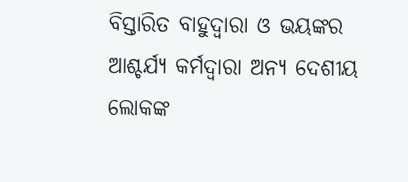ବିସ୍ତାରିତ ବାହୁଦ୍ୱାରା ଓ ଭୟଙ୍କର ଆଶ୍ଚର୍ଯ୍ୟ କର୍ମଦ୍ୱାରା ଅନ୍ୟ ଦେଶୀୟ ଲୋକଙ୍କ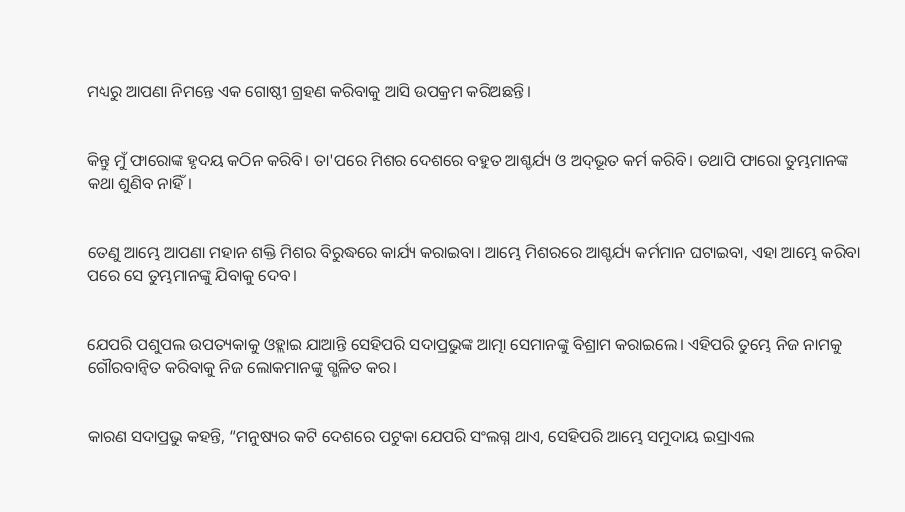ମଧ୍ୟରୁ ଆପଣା ନିମନ୍ତେ ଏକ ଗୋଷ୍ଠୀ ଗ୍ରହଣ କରିବାକୁ ଆସି ଉପକ୍ରମ କରିଅଛନ୍ତି।


କିନ୍ତୁ ମୁଁ ଫାରୋଙ୍କ ହୃଦୟ କଠିନ କରିବି। ତା'ପରେ ମିଶର ଦେଶରେ ବହୁତ ଆଶ୍ଚର୍ଯ୍ୟ ଓ ଅ‌ଦ୍‌ଭୂତ କର୍ମ କରିବି। ତଥାପି ଫାରୋ ତୁମ୍ଭମାନଙ୍କ କଥା ଶୁଣିବ ନାହିଁ।


ତେଣୁ ଆମ୍ଭେ ଆପଣା ମହାନ ଶକ୍ତି ମିଶର ବିରୁଦ୍ଧରେ କାର୍ଯ୍ୟ କରାଇବା। ଆମ୍ଭେ ମିଶରରେ ଆଶ୍ଚର୍ଯ୍ୟ କର୍ମମାନ ଘଟାଇବା, ଏହା ଆମ୍ଭେ କରିବା ପରେ ସେ ତୁମ୍ଭମାନଙ୍କୁ ଯିବାକୁ ଦେବ।


ଯେପରି ପଶୁପଲ ଉପତ୍ୟକାକୁ ଓହ୍ଲାଇ ଯାଆନ୍ତି ସେହିପରି ସଦାପ୍ରଭୁଙ୍କ ଆତ୍ମା ସେମାନଙ୍କୁ ବିଶ୍ରାମ କରାଇଲେ। ଏହିପରି ତୁମ୍ଭେ ନିଜ ନାମକୁ ଗୌରବାନ୍ୱିତ କରିବାକୁ ନିଜ ଲୋକମାନଙ୍କୁ ଗ୍ଭଳିତ କର।


କାରଣ ସଦାପ୍ରଭୁ କହନ୍ତି, “ମନୁଷ୍ୟର କଟି ଦେଶରେ ପଟୁକା ଯେପରି ସଂଲଗ୍ନ ଥାଏ, ସେହିପରି ଆମ୍ଭେ ସମୁଦାୟ ଇସ୍ରାଏଲ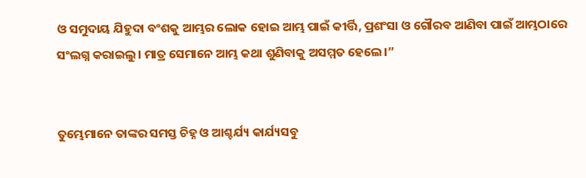ଓ ସମୁଦାୟ ଯିହୁଦା ବଂଶକୁ ଆମ୍ଭର ଲୋକ ହୋଇ ଆମ୍ଭ ପାଇଁ କୀର୍ତ୍ତି, ପ୍ରଶଂସା ଓ ଗୌରବ ଆଣିବା ପାଇଁ ଆମ୍ଭଠାରେ ସଂଲଗ୍ନ କରାଇଲୁ। ମାତ୍ର ସେମାନେ ଆମ୍ଭ କଥା ଶୁଣିବାକୁ ଅସମ୍ମତ ହେଲେ।”


ତୁମ୍ଭେମାନେ ତାଙ୍କର ସମସ୍ତ ଚିହ୍ନ ଓ ଆଶ୍ଚର୍ଯ୍ୟ କାର୍ଯ୍ୟସବୁ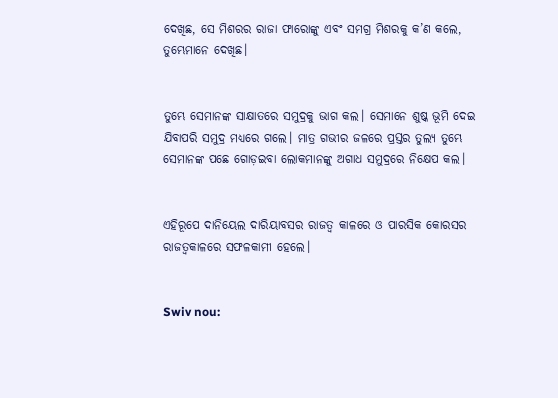ଦେଖିଛ, ସେ ମିଶରର ରାଜା ଫାରୋଙ୍କୁ ଏବଂ ସମଗ୍ର ମିଶରକୁ କ’ଣ କଲେ, ତୁମ୍ଭେମାନେ ଦେଖିଛ।


ତୁମ୍ଭେ ସେମାନଙ୍କ ସାକ୍ଷାତରେ ସମୁଦ୍ରକୁ ଭାଗ କଲ। ସେମାନେ ଶୁଷ୍କ ଭୂମି ଦେଇ ଯିବାପରି ସମୁଦ୍ର ମଧ୍ୟରେ ଗଲେ। ମାତ୍ର ଗଭୀର ଜଳରେ ପ୍ରସ୍ତର ତୁଲ୍ୟ ତୁମ୍ଭେ ସେମାନଙ୍କ ପଛେ ଗୋଡ଼ଇବା ଲୋକମାନଙ୍କୁ ଅଗାଧ ସମୁଦ୍ରରେ ନିକ୍ଷେପ କଲ।


ଏହିରୂପେ ଦାନିୟେଲ ଦାରିୟାବସର ରାଜତ୍ୱ କାଳରେ ଓ ପାରସିକ କୋରସର ରାଜତ୍ୱକାଳରେ ସଫଳକାମୀ ହେଲେ।


Swiv nou: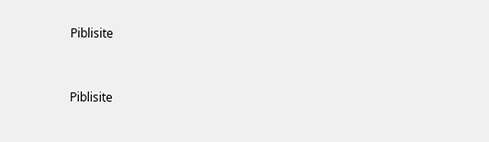Piblisite


Piblisite